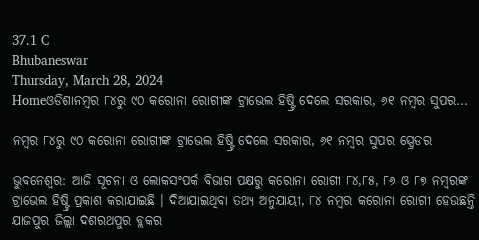37.1 C
Bhubaneswar
Thursday, March 28, 2024
Homeଓଡିଶାନମ୍ବର ୮୪ରୁ ୯୦ କରୋନା ରୋଗୀଙ୍କ ଟ୍ରାଭେଲ ହିଷ୍ଟ୍ରି ଦେଲେ ସରକାର, ୬୧ ନମ୍ବର ସୁପର...

ନମ୍ବର ୮୪ରୁ ୯୦ କରୋନା ରୋଗୀଙ୍କ ଟ୍ରାଭେଲ ହିଷ୍ଟ୍ରି ଦେଲେ ସରକାର, ୬୧ ନମ୍ବର ସୁପର ସ୍ପ୍ରେଡର

ଭୁବନେଶ୍ୱର: ଆଜି ସୂଚନା ଓ ଲୋକସଂପର୍କ ବିଭାଗ ପକ୍ଷରୁ କରୋନା ରୋଗୀ ୮୪,୮୫, ୮୬ ଓ ୮୭ ନମ୍ବରଙ୍କ ଟ୍ରାଭେଲ ହିଷ୍ଟ୍ରି ପ୍ରକାଶ କରାଯାଇଛି । ଦିଆଯାଇଥିବା ତଥ୍ୟ ଅନୁଯାୟୀ, ୮୪ ନମ୍ବର କରୋନା ରୋଗୀ ହେଉଛନ୍ତି ଯାଜପୁର ଜିଲ୍ଲା ଦଶରଥପୁର ବ୍ଲକର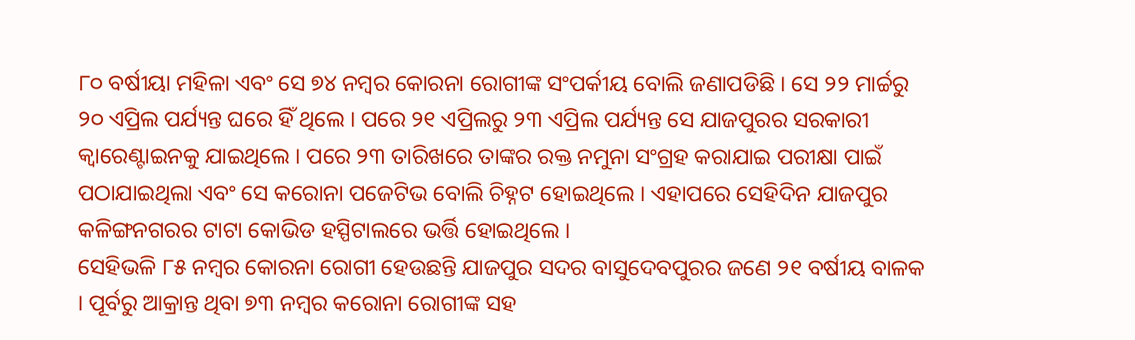୮୦ ବର୍ଷୀୟା ମହିଳା ଏବଂ ସେ ୭୪ ନମ୍ବର କୋରନା ରୋଗୀଙ୍କ ସଂପର୍କୀୟ ବୋଲି ଜଣାପଡିଛି । ସେ ୨୨ ମାର୍ଚ୍ଚରୁ ୨୦ ଏପ୍ରିଲ ପର୍ଯ୍ୟନ୍ତ ଘରେ ହିଁ ଥିଲେ । ପରେ ୨୧ ଏପ୍ରିଲରୁ ୨୩ ଏପ୍ରିଲ ପର୍ଯ୍ୟନ୍ତ ସେ ଯାଜପୁରର ସରକାରୀ କ୍ୱାରେଣ୍ଟାଇନକୁ ଯାଇଥିଲେ । ପରେ ୨୩ ତାରିଖରେ ତାଙ୍କର ରକ୍ତ ନମୁନା ସଂଗ୍ରହ କରାଯାଇ ପରୀକ୍ଷା ପାଇଁ ପଠାଯାଇଥିଲା ଏବଂ ସେ କରୋନା ପଜେଟିଭ ବୋଲି ଚିହ୍ନଟ ହୋଇଥିଲେ । ଏହାପରେ ସେହିଦିନ ଯାଜପୁର କଳିଙ୍ଗନଗରର ଟାଟା କୋଭିଡ ହସ୍ପିଟାଲରେ ଭର୍ତ୍ତି ହୋଇଥିଲେ ।
ସେହିଭଳି ୮୫ ନମ୍ବର କୋରନା ରୋଗୀ ହେଉଛନ୍ତି ଯାଜପୁର ସଦର ବାସୁଦେବପୁରର ଜଣେ ୨୧ ବର୍ଷୀୟ ବାଳକ । ପୂର୍ବରୁ ଆକ୍ରାନ୍ତ ଥିବା ୭୩ ନମ୍ବର କରୋନା ରୋଗୀଙ୍କ ସହ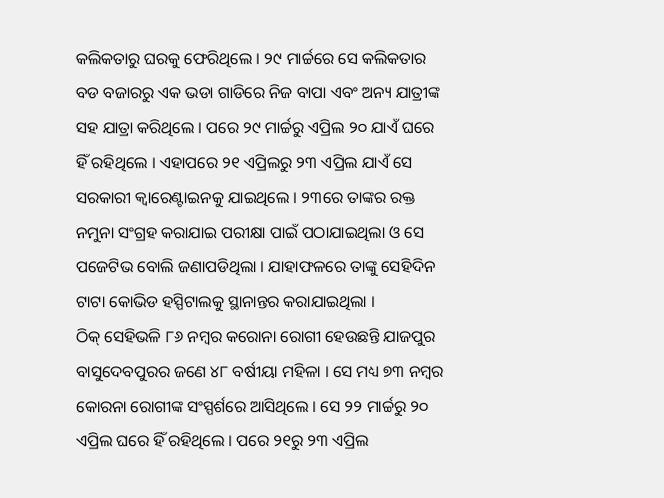କଲିକତାରୁ ଘରକୁ ଫେରିଥିଲେ । ୨୯ ମାର୍ଚ୍ଚରେ ସେ କଲିକତାର ବଡ ବଜାରରୁ ଏକ ଭଡା ଗାଡିରେ ନିଜ ବାପା ଏବଂ ଅନ୍ୟ ଯାତ୍ରୀଙ୍କ ସହ ଯାତ୍ରା କରିଥିଲେ । ପରେ ୨୯ ମାର୍ଚ୍ଚରୁ ଏପ୍ରିଲ ୨୦ ଯାଏଁ ଘରେ ହିଁ ରହିଥିଲେ । ଏହାପରେ ୨୧ ଏପ୍ରିଲରୁ ୨୩ ଏପ୍ରିଲ ଯାଏଁ ସେ ସରକାରୀ କ୍ୱାରେଣ୍ଟାଇନକୁ ଯାଇଥିଲେ । ୨୩ରେ ତାଙ୍କର ରକ୍ତ ନମୁନା ସଂଗ୍ରହ କରାଯାଇ ପରୀକ୍ଷା ପାଇଁ ପଠାଯାଇଥିଲା ଓ ସେ ପଜେଟିଭ ବୋଲି ଜଣାପଡିଥିଲା । ଯାହାଫଳରେ ତାଙ୍କୁ ସେହିଦିନ ଟାଟା କୋଭିଡ ହସ୍ପିଟାଲକୁ ସ୍ଥାନାନ୍ତର କରାଯାଇଥିଲା ।
ଠିକ୍ ସେହିଭଳି ୮୬ ନମ୍ବର କରୋନା ରୋଗୀ ହେଉଛନ୍ତି ଯାଜପୁର ବାସୁଦେବପୁରର ଜଣେ ୪୮ ବର୍ଷୀୟା ମହିଳା । ସେ ମଧ୍ୟ ୭୩ ନମ୍ବର କୋରନା ରୋଗୀଙ୍କ ସଂସ୍ପର୍ଶରେ ଆସିଥିଲେ । ସେ ୨୨ ମାର୍ଚ୍ଚରୁ ୨୦ ଏପ୍ରିଲ ଘରେ ହିଁ ରହିଥିଲେ । ପରେ ୨୧ରୁ ୨୩ ଏପ୍ରିଲ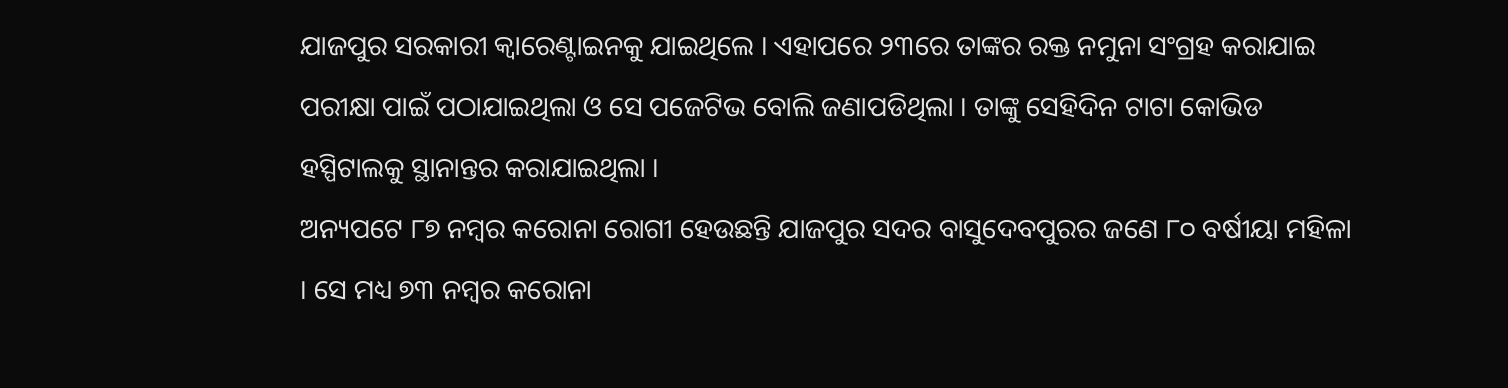ଯାଜପୁର ସରକାରୀ କ୍ୱାରେଣ୍ଟାଇନକୁ ଯାଇଥିଲେ । ଏହାପରେ ୨୩ରେ ତାଙ୍କର ରକ୍ତ ନମୁନା ସଂଗ୍ରହ କରାଯାଇ ପରୀକ୍ଷା ପାଇଁ ପଠାଯାଇଥିଲା ଓ ସେ ପଜେଟିଭ ବୋଲି ଜଣାପଡିଥିଲା । ତାଙ୍କୁ ସେହିଦିନ ଟାଟା କୋଭିଡ ହସ୍ପିଟାଲକୁ ସ୍ଥାନାନ୍ତର କରାଯାଇଥିଲା ।
ଅନ୍ୟପଟେ ୮୭ ନମ୍ବର କରୋନା ରୋଗୀ ହେଉଛନ୍ତି ଯାଜପୁର ସଦର ବାସୁଦେବପୁରର ଜଣେ ୮୦ ବର୍ଷୀୟା ମହିଳା । ସେ ମଧ୍ୟ ୭୩ ନମ୍ବର କରୋନା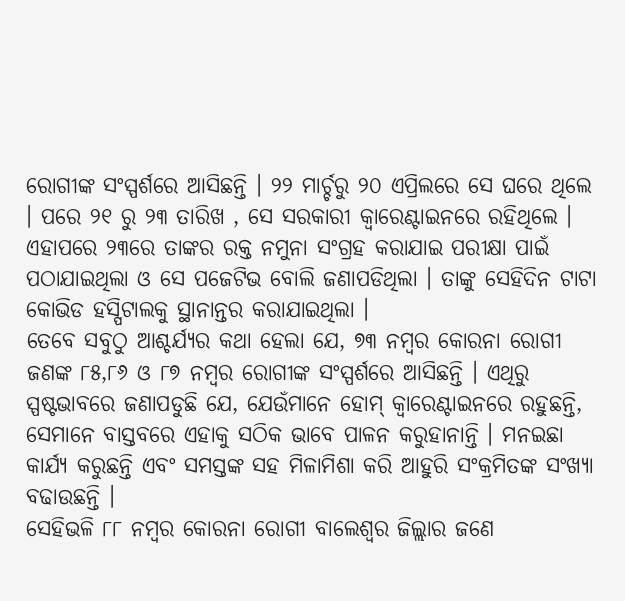ରୋଗୀଙ୍କ ସଂସ୍ପର୍ଶରେ ଆସିଛନ୍ତି । ୨୨ ମାର୍ଚ୍ଚରୁ ୨୦ ଏପ୍ରିଲରେ ସେ ଘରେ ଥିଲେ । ପରେ ୨୧ ରୁ ୨୩ ତାରିଖ , ସେ ସରକାରୀ କ୍ୱାରେଣ୍ଟାଇନରେ ରହିଥିଲେ । ଏହାପରେ ୨୩ରେ ତାଙ୍କର ରକ୍ତ ନମୁନା ସଂଗ୍ରହ କରାଯାଇ ପରୀକ୍ଷା ପାଇଁ ପଠାଯାଇଥିଲା ଓ ସେ ପଜେଟିଭ ବୋଲି ଜଣାପଡିଥିଲା । ତାଙ୍କୁ ସେହିଦିନ ଟାଟା କୋଭିଡ ହସ୍ପିଟାଲକୁ ସ୍ଥାନାନ୍ତର କରାଯାଇଥିଲା ।
ତେବେ ସବୁଠୁ ଆଶ୍ଚର୍ଯ୍ୟର କଥା ହେଲା ଯେ, ୭୩ ନମ୍ବର କୋରନା ରୋଗୀ ଜଣଙ୍କ ୮୫,୮୬ ଓ ୮୭ ନମ୍ବର ରୋଗୀଙ୍କ ସଂସ୍ପର୍ଶରେ ଆସିଛନ୍ତି । ଏଥିରୁ ସ୍ପଷ୍ଟଭାବରେ ଜଣାପଡୁଛି ଯେ, ଯେଉଁମାନେ ହୋମ୍ କ୍ୱାରେଣ୍ଟାଇନରେ ରହୁଛନ୍ତି, ସେମାନେ ବାସ୍ତବରେ ଏହାକୁ ସଠିକ ଭାବେ ପାଳନ କରୁହାନାନ୍ତି । ମନଇଛା କାର୍ଯ୍ୟ କରୁଛନ୍ତି ଏବଂ ସମସ୍ତଙ୍କ ସହ ମିଳାମିଶା କରି ଆହୁରି ସଂକ୍ରମିତଙ୍କ ସଂଖ୍ୟା ବଢାଉଛନ୍ତି ।
ସେହିଭଳି ୮୮ ନମ୍ବର କୋରନା ରୋଗୀ ବାଲେଶ୍ୱର ଜିଲ୍ଲାର ଜଣେ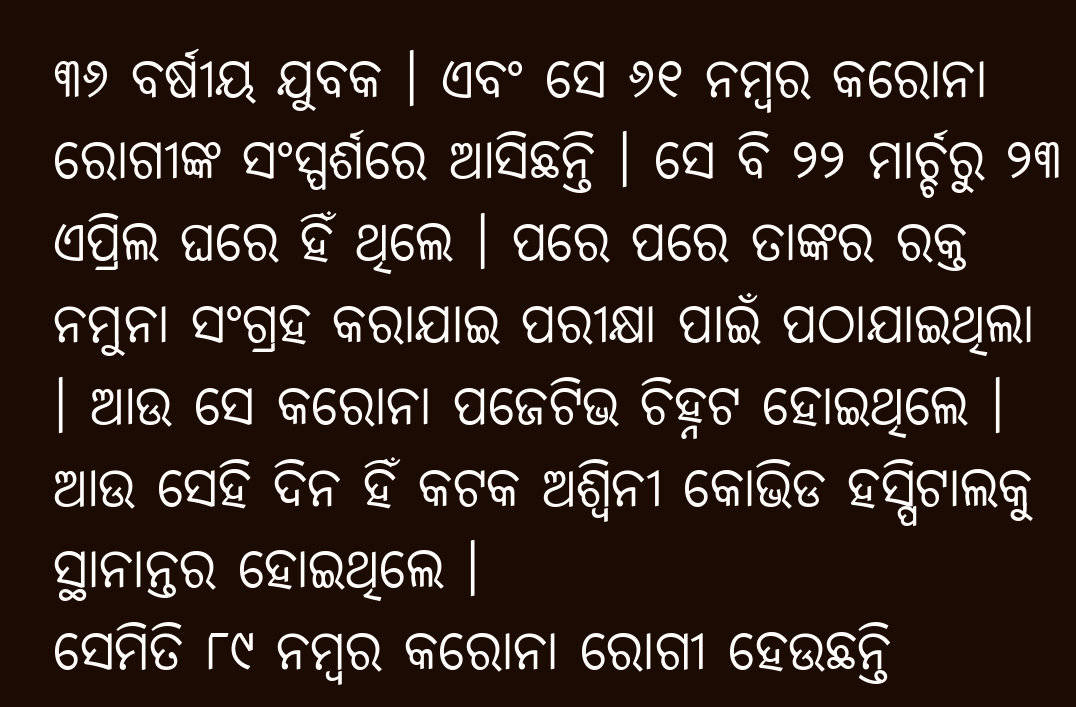୩୬ ବର୍ଷୀୟ ଯୁବକ । ଏବଂ ସେ ୬୧ ନମ୍ବର କରୋନା ରୋଗୀଙ୍କ ସଂସ୍ପର୍ଶରେ ଆସିଛନ୍ତି । ସେ ବି ୨୨ ମାର୍ଚ୍ଚରୁ ୨୩ ଏପ୍ରିଲ ଘରେ ହିଁ ଥିଲେ । ପରେ ପରେ ତାଙ୍କର ରକ୍ତ ନମୁନା ସଂଗ୍ରହ କରାଯାଇ ପରୀକ୍ଷା ପାଇଁ ପଠାଯାଇଥିଲା । ଆଉ ସେ କରୋନା ପଜେଟିଭ ଚିହ୍ନଟ ହୋଇଥିଲେ । ଆଉ ସେହି ଦିନ ହିଁ କଟକ ଅଶ୍ୱିନୀ କୋଭିଡ ହସ୍ପିଟାଲକୁ ସ୍ଥାନାନ୍ତର ହୋଇଥିଲେ ।
ସେମିତି ୮୯ ନମ୍ବର କରୋନା ରୋଗୀ ହେଉଛନ୍ତି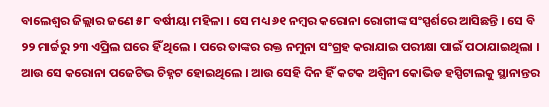ବାଲେଶ୍ୱର ଜିଲ୍ଲାର ଜଣେ ୫୮ ବର୍ଷୀୟା ମହିଳା । ସେ ମଧ୍ୟ ୬୧ ନମ୍ବର କରୋନା ରୋଗୀଙ୍କ ସଂସ୍ପର୍ଶରେ ଆସିଛନ୍ତି । ସେ ବି ୨୨ ମାର୍ଚ୍ଚରୁ ୨୩ ଏପ୍ରିଲ ଘରେ ହିଁ ଥିଲେ । ପରେ ତାଙ୍କର ରକ୍ତ ନମୁନା ସଂଗ୍ରହ କରାଯାଇ ପରୀକ୍ଷା ପାଇଁ ପଠାଯାଇଥିଲା । ଆଉ ସେ କରୋନା ପଜେଟିଭ ଚିହ୍ନଟ ହୋଇଥିଲେ । ଆଉ ସେହି ଦିନ ହିଁ କଟକ ଅଶ୍ୱିନୀ କୋଭିଡ ହସ୍ପିଟାଲକୁ ସ୍ଥାନାନ୍ତର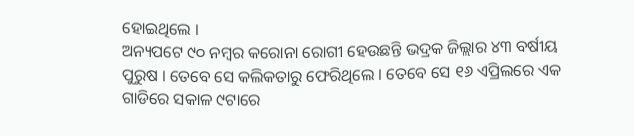ହୋଇଥିଲେ ।
ଅନ୍ୟପଟେ ୯୦ ନମ୍ବର କରୋନା ରୋଗୀ ହେଉଛନ୍ତି ଭଦ୍ରକ ଜିଲ୍ଲାର ୪୩ ବର୍ଷୀୟ ପୁରୁଷ । ତେବେ ସେ କଲିକତାରୁ ଫେରିଥିଲେ । ତେବେ ସେ ୧୬ ଏପ୍ରିଲରେ ଏକ ଗାଡିରେ ସକାଳ ୯ଟାରେ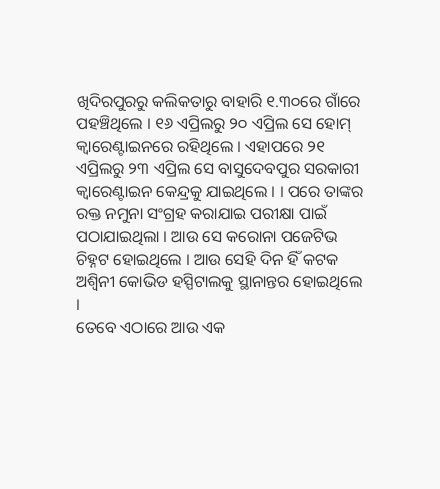ଖିଦିରପୁରରୁ କଲିକତାରୁ ବାହାରି ୧.୩୦ରେ ଗାଁରେ ପହଞ୍ଚିଥିଲେ । ୧୬ ଏପ୍ରିଲରୁ ୨୦ ଏପ୍ରିଲ ସେ ହୋମ୍ କ୍ୱାରେଣ୍ଟାଇନରେ ରହିଥିଲେ । ଏହାପରେ ୨୧ ଏପ୍ରିଲରୁ ୨୩ ଏପ୍ରିଲ ସେ ବାସୁଦେବପୁର ସରକାରୀ କ୍ୱାରେଣ୍ଟାଇନ କେନ୍ଦ୍ରକୁ ଯାଇଥିଲେ । । ପରେ ତାଙ୍କର ରକ୍ତ ନମୁନା ସଂଗ୍ରହ କରାଯାଇ ପରୀକ୍ଷା ପାଇଁ ପଠାଯାଇଥିଲା । ଆଉ ସେ କରୋନା ପଜେଟିଭ ଚିହ୍ନଟ ହୋଇଥିଲେ । ଆଉ ସେହି ଦିନ ହିଁ କଟକ ଅଶ୍ୱିନୀ କୋଭିଡ ହସ୍ପିଟାଲକୁ ସ୍ଥାନାନ୍ତର ହୋଇଥିଲେ ।
ତେବେ ଏଠାରେ ଆଉ ଏକ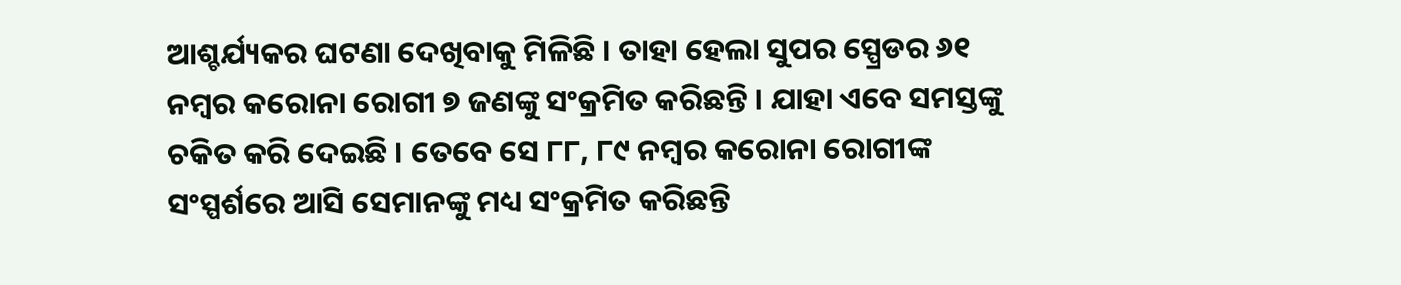ଆଶ୍ଚର୍ଯ୍ୟକର ଘଟଣା ଦେଖିବାକୁ ମିଳିଛି । ତାହା ହେଲା ସୁପର ସ୍ପ୍ରେଡର ୬୧ ନମ୍ବର କରୋନା ରୋଗୀ ୭ ଜଣଙ୍କୁ ସଂକ୍ରମିତ କରିଛନ୍ତି । ଯାହା ଏବେ ସମସ୍ତଙ୍କୁ ଚକିତ କରି ଦେଇଛି । ତେବେ ସେ ୮୮, ୮୯ ନମ୍ବର କରୋନା ରୋଗୀଙ୍କ ସଂସ୍ପର୍ଶରେ ଆସି ସେମାନଙ୍କୁ ମଧ୍ୟ ସଂକ୍ରମିତ କରିଛନ୍ତି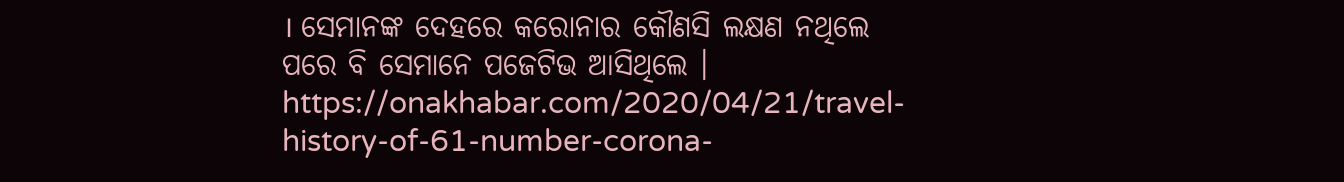। ସେମାନଙ୍କ ଦେହରେ କରୋନାର କୌଣସି ଲକ୍ଷଣ ନଥିଲେ ପରେ ବି ସେମାନେ ପଜେଟିଭ ଆସିଥିଲେ ।
https://onakhabar.com/2020/04/21/travel-history-of-61-number-corona-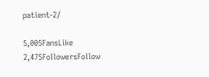patient-2/

5,005FansLike
2,475FollowersFollow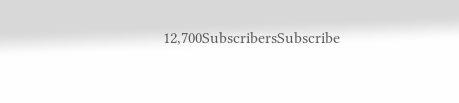12,700SubscribersSubscribe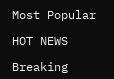Most Popular

HOT NEWS

Breaking